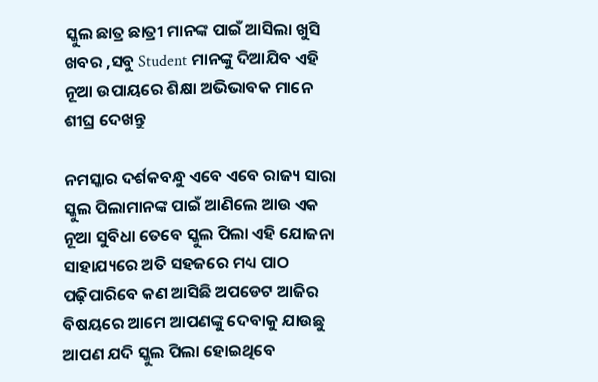ସ୍କୁଲ ଛାତ୍ର ଛାତ୍ରୀ ମାନଙ୍କ ପାଇଁ ଆସିଲା ଖୁସି ଖବର ,ସବୁ Student ମାନଙ୍କୁ ଦିଆଯିବ ଏହି ନୂଆ ଉପାୟରେ ଶିକ୍ଷା ଅଭିଭାବକ ମାନେ ଶୀଘ୍ର ଦେଖନ୍ତୁ

ନମସ୍କାର ଦର୍ଶକବନ୍ଧୁ ଏବେ ଏବେ ରାଜ୍ୟ ସାରା ସ୍କୁଲ ପିଲାମାନଙ୍କ ପାଇଁ ଆଣିଲେ ଆଉ ଏକ ନୂଆ ସୁବିଧା ତେବେ ସ୍କୁଲ ପିଲା ଏହି ଯୋଜନା ସାହାଯ୍ୟରେ ଅତି ସହଜରେ ମଧ୍ୟ ପାଠ ପଢ଼ିପାରିବେ କଣ ଆସିଛି ଅପଡେଟ ଆଜିର ବିଷୟରେ ଆମେ ଆପଣଙ୍କୁ ଦେବାକୁ ଯାଉଛୁ ଆପଣ ଯଦି ସ୍କୁଲ ପିଲା ହୋଇଥିବେ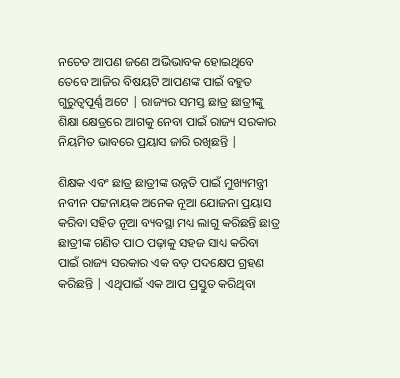ନଚେତ ଆପଣ ଜଣେ ଅଭିଭାବକ ହୋଇଥିବେ ତେବେ ଆଜିର ବିଷୟଟି ଆପଣଙ୍କ ପାଇଁ ବହୁତ ଗୁରୁତ୍ୱପୂର୍ଣ୍ଣ ଅଟେ | ରାଜ୍ୟର ସମସ୍ତ ଛାତ୍ର ଛାତ୍ରୀଙ୍କୁ ଶିକ୍ଷା କ୍ଷେତ୍ରରେ ଆଗକୁ ନେବା ପାଇଁ ରାଜ୍ୟ ସରକାର ନିୟମିତ ଭାବରେ ପ୍ରୟାସ ଜାରି ରଖିଛନ୍ତି |

ଶିକ୍ଷକ ଏବଂ ଛାତ୍ର ଛାତ୍ରୀଙ୍କ ଉନ୍ନତି ପାଇଁ ମୁଖ୍ୟମନ୍ତ୍ରୀ ନବୀନ ପଟ୍ଟନାୟକ ଅନେକ ନୂଆ ଯୋଜନା ପ୍ରୟାସ କରିବା ସହିତ ନୂଆ ବ୍ୟବସ୍ଥା ମଧ୍ୟ ଲାଗୁ କରିଛନ୍ତି ଛାତ୍ର ଛାତ୍ରୀଙ୍କ ଗଣିତ ପାଠ ପଢ଼ାକୁ ସହଜ ସାଧ୍ୟ କରିବା ପାଇଁ ରାଜ୍ୟ ସରକାର ଏକ ବଡ଼ ପଦକ୍ଷେପ ଗ୍ରହଣ କରିଛନ୍ତି | ଏଥିପାଇଁ ଏକ ଆପ ପ୍ରସ୍ତୁତ କରିଥିବା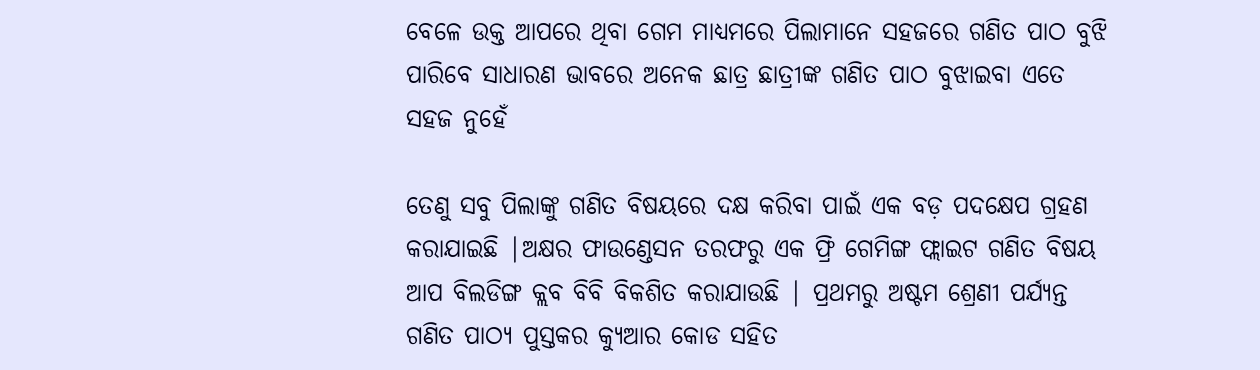ବେଳେ ଉକ୍ତ ଆପରେ ଥିବା ଗେମ ମାଧ୍ୟମରେ ପିଲାମାନେ ସହଜରେ ଗଣିତ ପାଠ ବୁଝି ପାରିବେ ସାଧାରଣ ଭାବରେ ଅନେକ ଛାତ୍ର ଛାତ୍ରୀଙ୍କ ଗଣିତ ପାଠ ବୁଝାଇବା ଏତେ ସହଜ ନୁହେଁ

ତେଣୁ ସବୁ ପିଲାଙ୍କୁ ଗଣିତ ବିଷୟରେ ଦକ୍ଷ କରିବା ପାଇଁ ଏକ ବଡ଼ ପଦକ୍ଷେପ ଗ୍ରହଣ କରାଯାଇଛି |ଅକ୍ଷର ଫାଉଣ୍ଡେସନ ତରଫରୁ ଏକ ଫ୍ରି ଗେମିଙ୍ଗ ଫ୍ଲାଇଟ ଗଣିତ ବିଷୟ ଆପ ବିଲଡିଙ୍ଗ କ୍ଲବ ବିବି ବିକଶିତ କରାଯାଉଛି | ପ୍ରଥମରୁ ଅଷ୍ଟମ ଶ୍ରେଣୀ ପର୍ଯ୍ୟନ୍ତ ଗଣିତ ପାଠ୍ୟ ପୁସ୍ତକର କ୍ୟୁଆର କୋଡ ସହିତ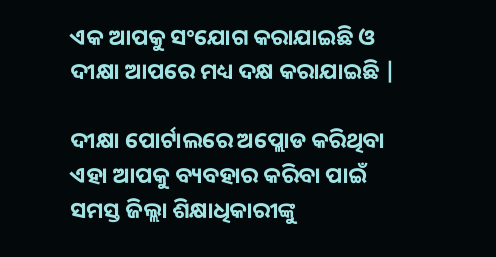ଏକ ଆପକୁ ସଂଯୋଗ କରାଯାଇଛି ଓ ଦୀକ୍ଷା ଆପରେ ମଧ୍ୟ ଦକ୍ଷ କରାଯାଇଛି |

ଦୀକ୍ଷା ପୋର୍ଟାଲରେ ଅପ୍ଲୋଡ କରିଥିବା ଏହା ଆପକୁ ବ୍ୟବହାର କରିବା ପାଇଁ ସମସ୍ତ ଜିଲ୍ଲା ଶିକ୍ଷାଧିକାରୀଙ୍କୁ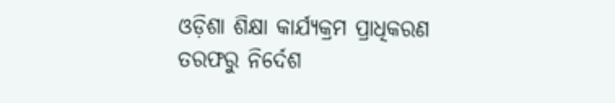ଓଡ଼ିଶା ଶିକ୍ଷା କାର୍ଯ୍ୟକ୍ରମ ପ୍ରାଧିକରଣ ତରଫରୁ ନିର୍ଦେଶ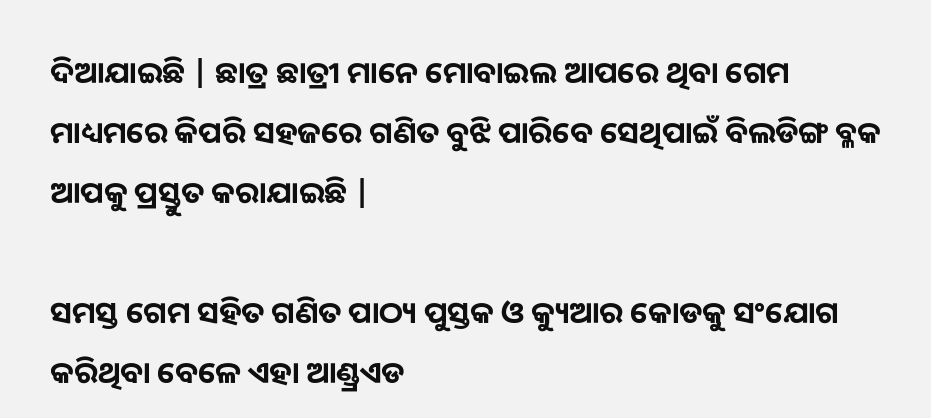ଦିଆଯାଇଛି | ଛାତ୍ର ଛାତ୍ରୀ ମାନେ ମୋବାଇଲ ଆପରେ ଥିବା ଗେମ ମାଧ୍ୟମରେ କିପରି ସହଜରେ ଗଣିତ ବୁଝି ପାରିବେ ସେଥିପାଇଁ ବିଲଡିଙ୍ଗ ବ୍ଳକ ଆପକୁ ପ୍ରସ୍ତୁତ କରାଯାଇଛି |

ସମସ୍ତ ଗେମ ସହିତ ଗଣିତ ପାଠ୍ୟ ପୁସ୍ତକ ଓ କ୍ୟୁଆର କୋଡକୁ ସଂଯୋଗ କରିଥିବା ବେଳେ ଏହା ଆଣ୍ଡ୍ରଏଡ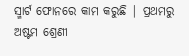ସ୍ମାର୍ଟ ଫୋନରେ କାମ କରୁଛି | ପ୍ରଥମରୁ ଅଷ୍ଟମ ଶ୍ରେଣୀ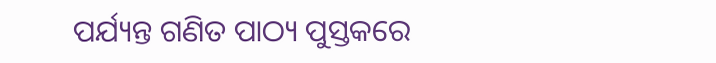ପର୍ଯ୍ୟନ୍ତ ଗଣିତ ପାଠ୍ୟ ପୁସ୍ତକରେ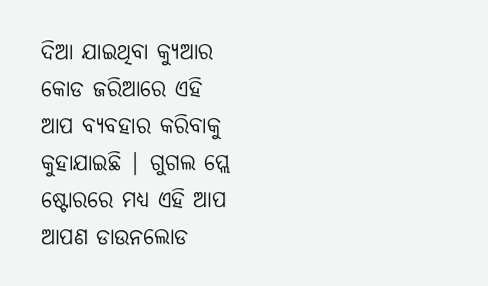ଦିଆ ଯାଇଥିବା କ୍ୟୁଆର କୋଡ ଜରିଆରେ ଏହି ଆପ ବ୍ୟବହାର କରିବାକୁ କୁହାଯାଇଛି | ଗୁଗଲ ପ୍ଲେ ଷ୍ଟୋରରେ ମଧ୍ୟ ଏହି ଆପ ଆପଣ ଡାଉନଲୋଡ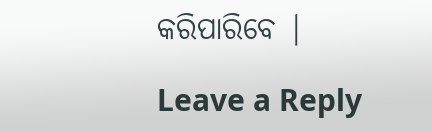କରିପାରିବେ |

Leave a Reply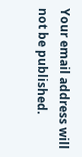Your email address will not be published.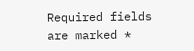Required fields are marked *